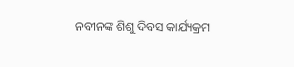ନବୀନଙ୍କ ଶିଶୁ ଦିବସ କାର୍ଯ୍ୟକ୍ରମ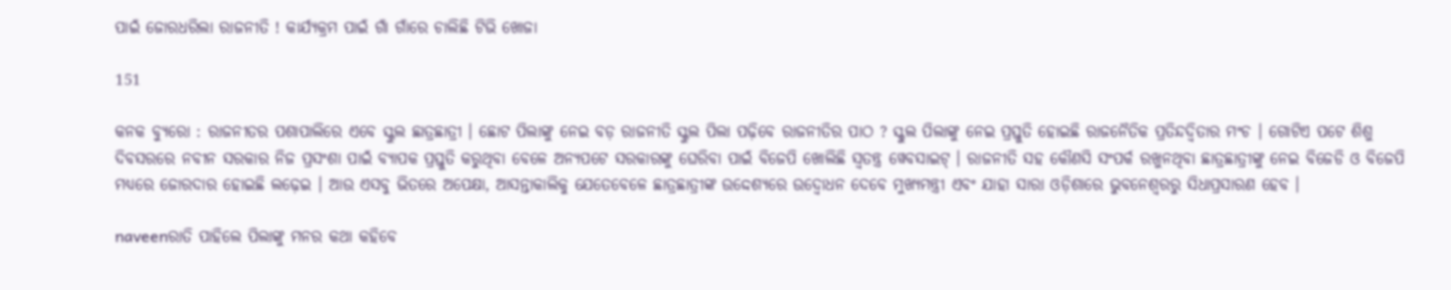ପାଇଁ ଜୋରଧରିଲା ରାଜନୀତି ! କାର୍ଯ୍ୟକ୍ରମ ପାଇଁ ଗାଁ ଗାଁରେ ଚାଲିଛି ଟିଭି ଖୋଜା

151

କନକ ବ୍ୟୁରୋ : ରାଜନୀତର ପଶାପାଲିରେ ଏବେ ସ୍କୁଲ ଛାତ୍ରଛାତ୍ରୀ । ଛୋଟ ପିଲାଙ୍କୁ ନେଇ ବଡ଼ ରାଜନୀତି ସ୍କୁଲ ପିଲା ପଢ଼ିବେ ରାଜନୀତିର ପାଠ ? ସ୍କୁଲ ପିଲାଙ୍କୁ ନେଇ ପ୍ରସ୍ତୁତି ହୋଇଛି ରାଜନୈତିକ ପ୍ରତିନ୍ଦଦ୍ୱିତାର ମଂଚ । ଗୋଟିଏ ପଟେ ଶିଶୁ ଦିବସରରେ ନବୀନ ସରକାର ନିଜ ପ୍ରସଂଶା ପାଇଁ ବ୍ୟାପକ ପ୍ରସ୍ତୁତି କରୁଥିବା ବେଳେ ଅନ୍ୟପଟେ ସରକାରଙ୍କୁ ଘେରିବା ପାଇଁ ବିଜେପି ଖୋଲିଛି ସ୍ୱତନ୍ତ୍ର ୱେବସାଇଟ୍ । ରାଜନୀତି ସହ କୌଣସି ସଂପର୍କ ରଖୁନଥିବା ଛାତ୍ରଛାତ୍ରୀଙ୍କୁ ନେଇ ବିଜେଡି ଓ ବିଜେପି ମଧ୍ୟରେ ଜୋରଦାର ହୋଇଛି ଲଢ଼େଇ । ଆଉ ଏସବୁ ଭିତରେ ଅପେକ୍ଷା, ଆସନ୍ତାକାଲିକୁ ଯେତେବେଳେ ଛାତ୍ରଛାତ୍ରୀଙ୍କ ଉଦ୍ଦେଶ୍ୟରେ ଉଦ୍ବୋଧନ ଦେବେ ମୁଖ୍ୟମନ୍ତ୍ରୀ ଏବଂ ଯାହା ସାରା ଓଡ଼ିଶାରେ ଭୁବନେଶ୍ୱରରୁ ସିଧାପ୍ରସାରଣ ହେବ ।

naveenରାତି ପାହିଲେ ପିଲାଙ୍କୁ ମନର କଥା କହିବେ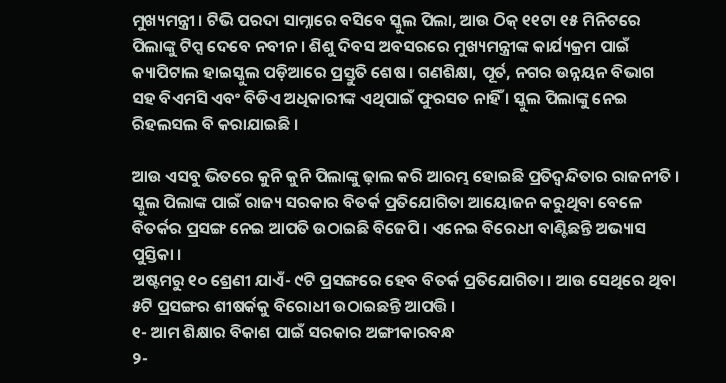ମୁଖ୍ୟମନ୍ତ୍ରୀ । ଟିଭି ପରଦା ସାମ୍ନାରେ ବସିବେ ସ୍କୁଲ ପିଲା, ଆଉ ଠିକ୍ ୧୧ଟା ୧୫ ମିନିଟରେ ପିଲାଙ୍କୁ ଟିପ୍ସ ଦେବେ ନବୀନ । ଶିଶୁ ଦିବସ ଅବସରରେ ମୁଖ୍ୟମନ୍ତ୍ରୀଙ୍କ କାର୍ଯ୍ୟକ୍ରମ ପାଇଁ କ୍ୟାପିଟାଲ ହାଇସ୍କୁଲ ପଡ଼ିଆରେ ପ୍ରସ୍ତୁତି ଶେଷ । ଗଣଶିକ୍ଷା, ପୂର୍ତ, ନଗର ଉନ୍ନୟନ ବିଭାଗ ସହ ବିଏମସି ଏବଂ ବିଡିଏ ଅଧିକାରୀଙ୍କ ଏଥିପାଇଁ ଫୁରସତ ନାହିଁ । ସ୍କୁଲ ପିଲାଙ୍କୁ ନେଇ ରିହଲସଲ ବି କରାଯାଇଛି ।

ଆଉ ଏସବୁ ଭିତରେ କୁନି କୁନି ପିଲାଙ୍କୁ ଢ଼ାଲ କରି ଆରମ୍ଭ ହୋଇଛି ପ୍ରତିଦ୍ୱନ୍ଦିତାର ରାଜନୀତି । ସ୍କୁଲ ପିଲାଙ୍କ ପାଇଁ ରାଜ୍ୟ ସରକାର ବିତର୍କ ପ୍ରତିଯୋଗିତା ଆୟୋଜନ କରୁଥିବା ବେଳେ ବିତର୍କର ପ୍ରସଙ୍ଗ ନେଇ ଆପତି ଉଠାଇଛି ବିଜେପି । ଏନେଇ ବିରେଧୀ ବାଣ୍ଟିଛନ୍ତି ଅଭ୍ୟାସ ପୁସ୍ତିକା ।
ଅଷ୍ଟମରୁ ୧୦ ଶ୍ରେଣୀ ଯାଏଁ- ୯ଟି ପ୍ରସଙ୍ଗରେ ହେବ ବିତର୍କ ପ୍ରତିଯୋଗିତା । ଆଉ ସେଥିରେ ଥିବା ୫ଟି ପ୍ରସଙ୍ଗର ଶୀଷର୍କକୁ ବିରୋଧୀ ଉଠାଇଛନ୍ତି ଆପତ୍ତି ।
୧- ଆମ ଶିକ୍ଷାର ବିକାଶ ପାଇଁ ସରକାର ଅଙ୍ଗୀକାରବନ୍ଧ
୨-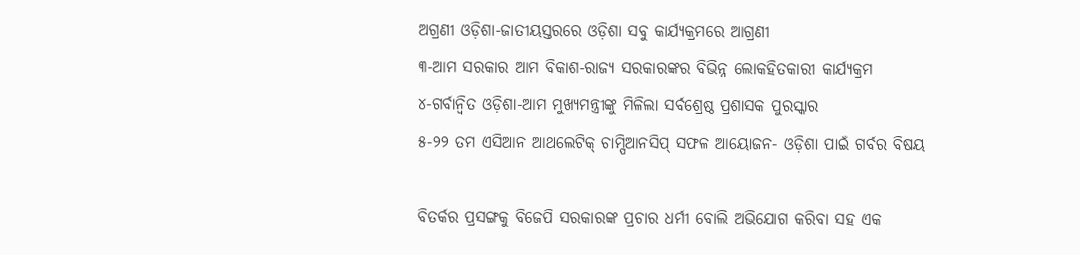ଅଗ୍ରଣୀ ଓଡ଼ିଶା-ଜାତୀୟସ୍ତରରେ ଓଡ଼ିଶା ସବୁ କାର୍ଯ୍ୟକ୍ରମରେ ଆଗ୍ରଣୀ
୩-ଆମ ସରକାର ଆମ ବିକାଶ-ରାଜ୍ୟ ସରକାରଙ୍କର ବିଭିନ୍ନ ଲୋକହିତକାରୀ କାର୍ଯ୍ୟକ୍ରମ
୪-ଗର୍ବାନ୍ୱିତ ଓଡ଼ିଶା-ଆମ ମୁଖ୍ୟମନ୍ତ୍ରୀଙ୍କୁ ମିଳିଲା ସର୍ବଶ୍ରେଷ୍ଠ ପ୍ରଶାସକ ପୁରସ୍କାର
୫-୨୨ ତମ ଏସିଆନ ଆଥଲେଟିକ୍ ଚାମ୍ପିଆନସିପ୍ ସଫଳ ଆୟୋଜନ- ଓଡ଼ିଶା ପାଇଁ ଗର୍ବର ବିଷୟ

ବିତର୍କର ପ୍ରସଙ୍ଗକୁ ବିଜେପି ସରକାରଙ୍କ ପ୍ରଚାର ଧର୍ମୀ ବୋଲି ଅଭିଯୋଗ କରିବା ସହ ଏକ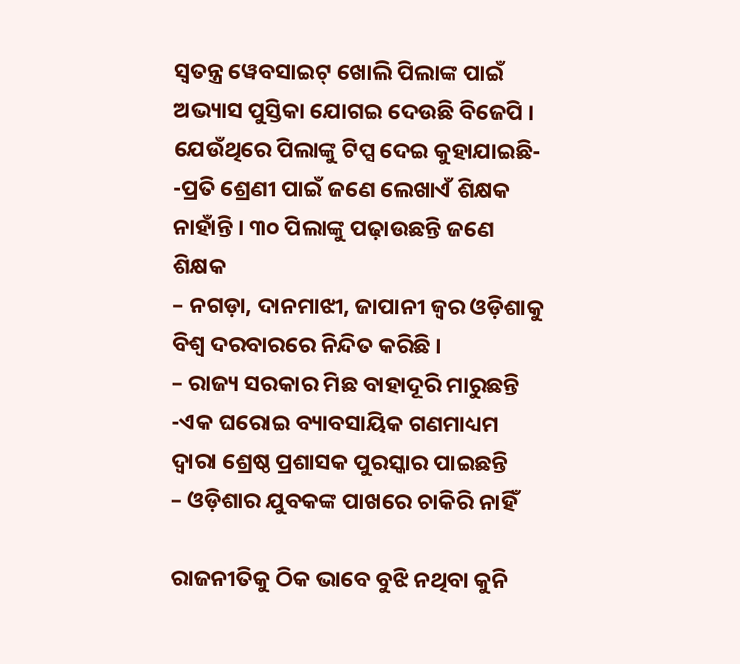ସ୍ୱତନ୍ତ୍ର ୱେବସାଇଟ୍ ଖୋଲି ପିଲାଙ୍କ ପାଇଁ ଅଭ୍ୟାସ ପୁସ୍ତିକା ଯୋଗଇ ଦେଉଛି ବିଜେପି ।
ଯେଉଁଥିରେ ପିଲାଙ୍କୁ ଟିପ୍ସ ଦେଇ କୁହାଯାଇଛି-
-ପ୍ରତି ଶ୍ରେଣୀ ପାଇଁ ଜଣେ ଲେଖାଏଁ ଶିକ୍ଷକ ନାହାଁନ୍ତି । ୩୦ ପିଲାଙ୍କୁ ପଢ଼ାଉଛନ୍ତି ଜଣେ ଶିକ୍ଷକ
– ନଗଡ଼ା, ଦାନମାଝୀ, ଜାପାନୀ ଜ୍ୱର ଓଡ଼ିଶାକୁ ବିଶ୍ୱ ଦରବାରରେ ନିନ୍ଦିତ କରିଛି ।
– ରାଜ୍ୟ ସରକାର ମିଛ ବାହାଦୂରି ମାରୁଛନ୍ତି
-ଏକ ଘରୋଇ ବ୍ୟାବସାୟିକ ଗଣମାଧ୍ୟମ ଦ୍ୱାରା ଶ୍ରେଷ୍ଠ ପ୍ରଶାସକ ପୁରସ୍କାର ପାଇଛନ୍ତି
– ଓଡ଼ିଶାର ଯୁବକଙ୍କ ପାଖରେ ଚାକିରି ନାହିଁ

ରାଜନୀତିକୁ ଠିକ ଭାବେ ବୁଝି ନଥିବା କୁନି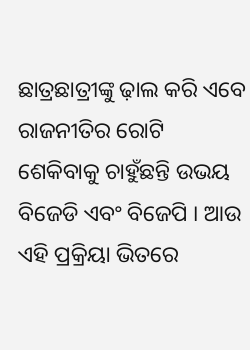ଛାତ୍ରଛାତ୍ରୀଙ୍କୁ ଢ଼ାଲ କରି ଏବେ ରାଜନୀତିର ରୋଟି ଶେକିବାକୁ ଚାହୁଁଛନ୍ତି ଉଭୟ ବିଜେଡି ଏବଂ ବିଜେପି । ଆଉ ଏହି ପ୍ରକ୍ରିୟା ଭିତରେ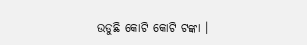ଉଡୁଛି କୋଟି କୋଟି ଟଙ୍କା ।